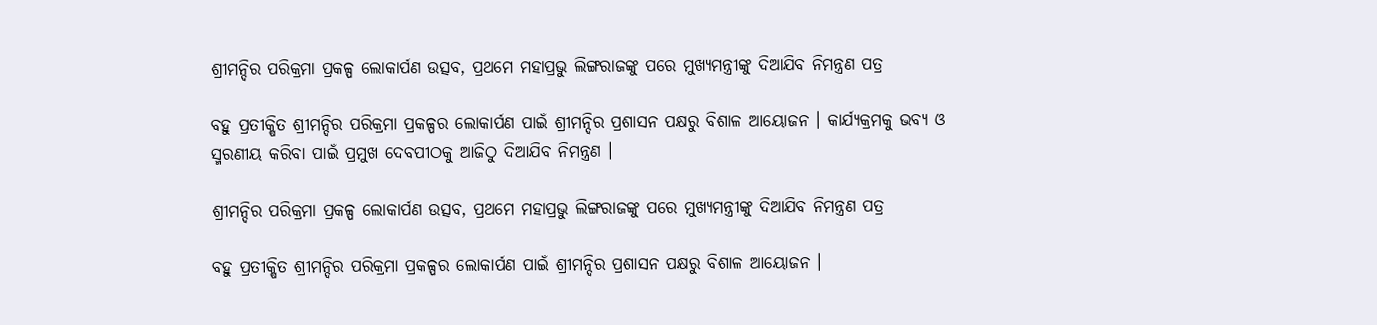ଶ୍ରୀମନ୍ଦିର ପରିକ୍ରମା ପ୍ରକଳ୍ପ ଲୋକାର୍ପଣ ଉତ୍ସବ, ପ୍ରଥମେ ମହାପ୍ରଭୁ ଲିଙ୍ଗରାଜଙ୍କୁ ପରେ ମୁଖ୍ୟମନ୍ତ୍ରୀଙ୍କୁ ଦିଆଯିବ ନିମନ୍ତ୍ରଣ ପତ୍ର

ବହୁ ପ୍ରତୀକ୍ଷିତ ଶ୍ରୀମନ୍ଦିର ପରିକ୍ରମା ପ୍ରକଳ୍ପର ଲୋକାର୍ପଣ ପାଇଁ ଶ୍ରୀମନ୍ଦିର ପ୍ରଶାସନ ପକ୍ଷରୁ ବିଶାଳ ଆୟୋଜନ । କାର୍ଯ୍ୟକ୍ରମକୁ ଭବ୍ୟ ଓ ସ୍ମରଣୀୟ କରିବା ପାଇଁ ପ୍ରମୁଖ ଦେବପୀଠକୁ ଆଜିଠୁ ଦିଆଯିବ ନିମନ୍ତ୍ରଣ ।

ଶ୍ରୀମନ୍ଦିର ପରିକ୍ରମା ପ୍ରକଳ୍ପ ଲୋକାର୍ପଣ ଉତ୍ସବ, ପ୍ରଥମେ ମହାପ୍ରଭୁ ଲିଙ୍ଗରାଜଙ୍କୁ ପରେ ମୁଖ୍ୟମନ୍ତ୍ରୀଙ୍କୁ ଦିଆଯିବ ନିମନ୍ତ୍ରଣ ପତ୍ର

ବହୁ ପ୍ରତୀକ୍ଷିତ ଶ୍ରୀମନ୍ଦିର ପରିକ୍ରମା ପ୍ରକଳ୍ପର ଲୋକାର୍ପଣ ପାଇଁ ଶ୍ରୀମନ୍ଦିର ପ୍ରଶାସନ ପକ୍ଷରୁ ବିଶାଳ ଆୟୋଜନ ।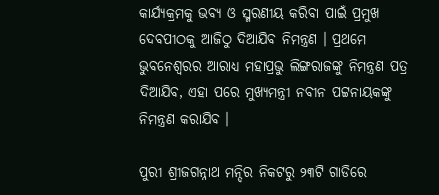କାର୍ଯ୍ୟକ୍ରମକୁ ଭବ୍ୟ ଓ ସ୍ମରଣୀୟ କରିବା ପାଇଁ ପ୍ରମୁଖ ଦେବପୀଠକୁ ଆଜିଠୁ ଦିଆଯିବ ନିମନ୍ତ୍ରଣ । ପ୍ରଥମେ ଭୁବନେଶ୍ୱରର ଆରାଧ୍ୟ ମହାପ୍ରଭୁ ଲିଙ୍ଗରାଜଙ୍କୁ ନିମନ୍ତ୍ରଣ ପତ୍ର ଦିଆଯିବ, ଏହା ପରେ ମୁଖ୍ୟମନ୍ତ୍ରୀ ନବୀନ ପଟ୍ଟନାୟକଙ୍କୁ ନିମନ୍ତ୍ରଣ କରାଯିବ ।

ପୁରୀ ଶ୍ରୀଜଗନ୍ନାଥ ମନ୍ଦିର ନିକଟରୁ ୨୩ଟି ଗାଡିରେ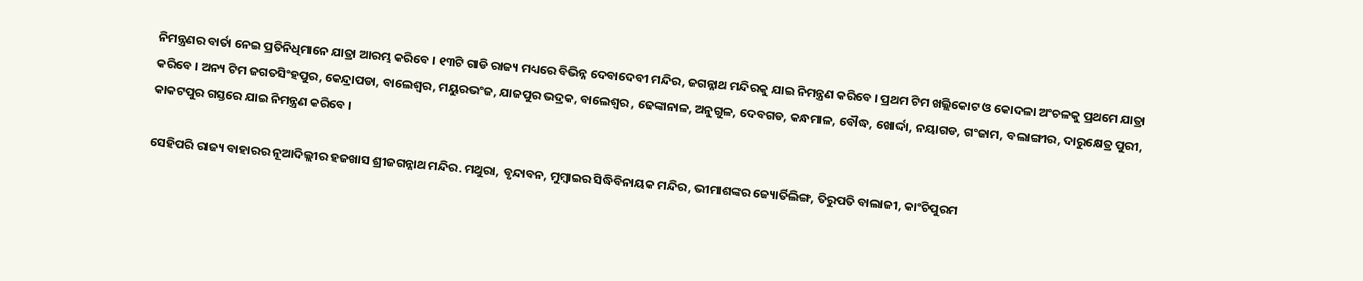ନିମନ୍ତ୍ରଣର ବାର୍ତା ନେଇ ପ୍ରତିନିଧିମାନେ ଯାତ୍ରା ଆରମ୍ଭ କରିବେ । ୧୩ଟି ଗାଡି ରାଜ୍ୟ ମଧ୍ୟରେ ବିଭିନ୍ନ ଦେବାଦେବୀ ମନ୍ଦିର, ଜଗନ୍ନାଥ ମନ୍ଦିରକୁ ଯାଇ ନିମନ୍ତ୍ରଣ କରିବେ । ପ୍ରଥମ ଟିମ ଖଲ୍ଲିକୋଟ ଓ କୋଦଳା ଅଂଚଳକୁ ପ୍ରଥମେ ଯାତ୍ରା କରିବେ । ଅନ୍ୟ ଟିମ ଜଗତସିଂହପୁର, କେନ୍ଦ୍ରାପଡା, ବାଲେଶ୍ୱର, ମୟୁରଭଂଜ, ଯାଜପୁର ଭଦ୍ରକ, ବାଲେଶ୍ୱର , ଢେଙ୍କାନାଳ, ଅନୁଗୁଳ, ଦେବଗଡ, କନ୍ଧମାଳ, ବୌଦ୍ଧ, ଖୋର୍ଦ୍ଦା, ନୟାଗଡ, ଗଂଜାମ, ବଲାଙ୍ଗୀର, ଦାରୁକ୍ଷେତ୍ର ପୁରୀ, କାକଟପୁର ଗସ୍ତରେ ଯାଇ ନିମନ୍ତ୍ରଣ କରିବେ ।

ସେହିପରି ରାଜ୍ୟ ବାହାରର ନୂଆଦିଲ୍ଲୀର ହଜଖାସ ଶ୍ରୀଜଗନ୍ନାଥ ମନ୍ଦିର. ମଥୁରା, ବୃନ୍ଦାବନ, ମୁମ୍ବାଇର ସିଦ୍ଧିବିନାୟକ ମନ୍ଦିର, ଭୀମାଶଙ୍କର ଜ୍ୟୋର୍ତିଲିଙ୍ଗ, ତିରୁପତି ବାଲାଜୀ, କାଂଚିପୁରମ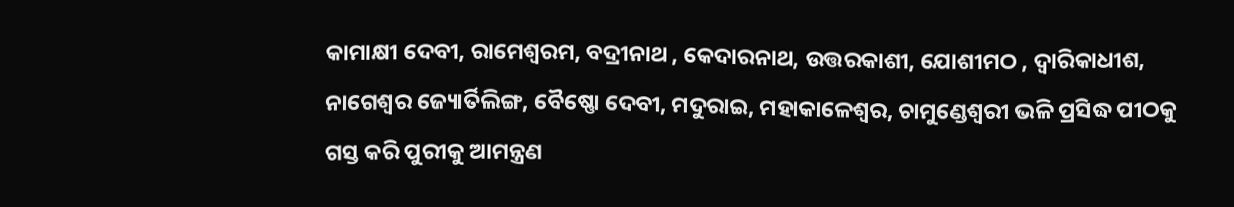କାମାକ୍ଷୀ ଦେବୀ, ରାମେଶ୍ୱରମ, ବଦ୍ରୀନାଥ , କେଦାରନାଥ, ଉତ୍ତରକାଶୀ, ଯୋଶୀମଠ , ଦ୍ୱାରିକାଧୀଶ, ନାଗେଶ୍ୱର ଜ୍ୟୋର୍ତିଲିଙ୍ଗ, ବୈଷ୍ଣୋ ଦେବୀ, ମଦୁରାଇ, ମହାକାଳେଶ୍ୱର, ଚାମୁଣ୍ଡେଶ୍ୱରୀ ଭଳି ପ୍ରସିଦ୍ଧ ପୀଠକୁ ଗସ୍ତ କରି ପୁରୀକୁ ଆମନ୍ତ୍ରଣ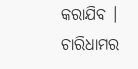କରାଯିବ । ଚାରିଧାମର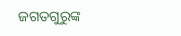ଜଗତଗୁରୁଙ୍କ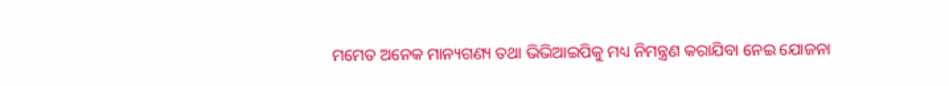ମମେତ ଅନେକ ମାନ୍ୟଗଣ୍ୟ ତଥା ଭିଭିଆଇପିକୁ ମଧ୍ୟ ନିମନ୍ତ୍ରଣ କରାଯିବା ନେଇ ଯୋଜନା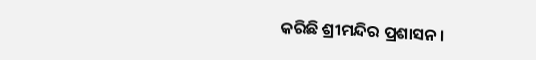କରିଛି ଶ୍ରୀମନ୍ଦିର ପ୍ରଶାସନ ।